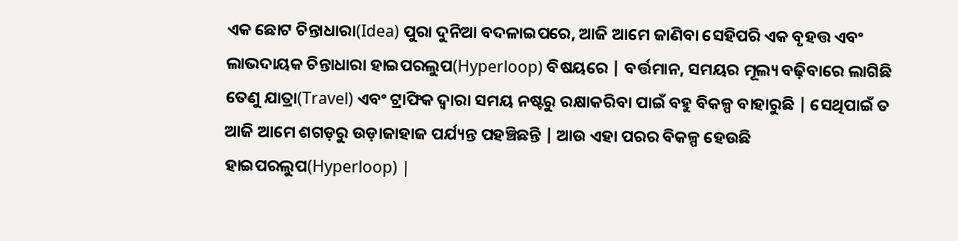ଏକ ଛୋଟ ଚିନ୍ତାଧାରା(Idea) ପୁରା ଦୁନିଆ ବଦଳାଇପରେ, ଆଜି ଆମେ ଜାଣିବା ସେହିପରି ଏକ ବୃହତ୍ତ ଏବଂ ଲାଭଦାୟକ ଚିନ୍ତାଧାରା ହାଇପରଲୁପ(Hyperloop) ବିଷୟରେ | ବର୍ତ୍ତମାନ, ସମୟର ମୂଲ୍ୟ ବଢ଼ିବାରେ ଲାଗିଛି ତେଣୁ ଯାତ୍ରା(Travel) ଏବଂ ଟ୍ରାଫିକ ଦ୍ଵାରା ସମୟ ନଷ୍ଟରୁ ରକ୍ଷାକରିବା ପାଇଁ ବହୁ ବିକଳ୍ପ ବାହାରୁଛି | ସେଥିପାଇଁ ତ ଆଜି ଆମେ ଶଗଡ଼ରୁ ଉଡ଼ାଜାହାଜ ପର୍ଯ୍ୟନ୍ତ ପହଞ୍ଚିଛନ୍ତି | ଆଉ ଏହା ପରର ବିକଳ୍ପ ହେଉଛି ହାଇପରଲୁପ(Hyperloop) |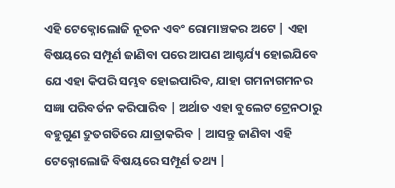ଏହି ଟେକ୍ନୋଲୋଜି ନୂତନ ଏବଂ ରୋମାଞ୍ଚକର ଅଟେ | ଏହା ବିଷୟରେ ସମ୍ପୂର୍ଣ ଜାଣିବା ପରେ ଆପଣ ଆଶ୍ଚର୍ଯ୍ୟ ହୋଇଯିବେ ଯେ ଏହା କିପରି ସମ୍ଭବ ହୋଇପାରିବ, ଯାହା ଗମନାଗମନର ସଜ୍ଞା ପରିବର୍ତନ କରିପାରିବ | ଅର୍ଥାତ ଏହା ବୁଲେଟ ଟ୍ରେନଠାରୁ ବହୁଗୁଣ ଦ୍ରୁତଗତିରେ ଯାତ୍ରାକରିବ | ଆସନ୍ତୁ ଜାଣିବା ଏହି ଟେକ୍ନୋଲୋଜି ବିଷୟରେ ସମ୍ପୂର୍ଣ ତଥ୍ୟ |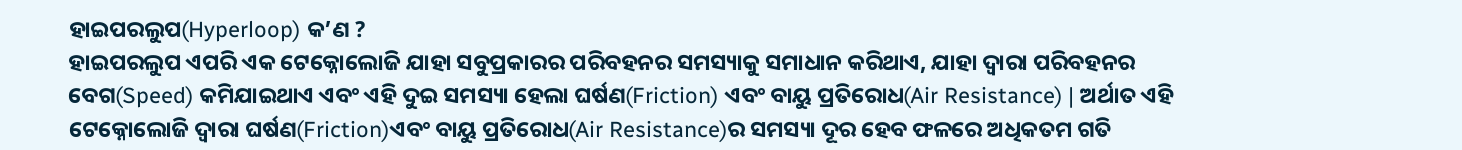ହାଇପରଲୁପ(Hyperloop) କ’ଣ ?
ହାଇପରଲୁପ ଏପରି ଏକ ଟେକ୍ନୋଲୋଜି ଯାହା ସବୁପ୍ରକାରର ପରିବହନର ସମସ୍ୟାକୁ ସମାଧାନ କରିଥାଏ, ଯାହା ଦ୍ୱାରା ପରିବହନର ବେଗ(Speed) କମିଯାଇଥାଏ ଏବଂ ଏହି ଦୁଇ ସମସ୍ୟା ହେଲା ଘର୍ଷଣ(Friction) ଏବଂ ବାୟୁ ପ୍ରତିରୋଧ(Air Resistance) | ଅର୍ଥାତ ଏହି ଟେକ୍ନୋଲୋଜି ଦ୍ୱାରା ଘର୍ଷଣ(Friction)ଏବଂ ବାୟୁ ପ୍ରତିରୋଧ(Air Resistance)ର ସମସ୍ୟା ଦୂର ହେବ ଫଳରେ ଅଧିକତମ ଗତି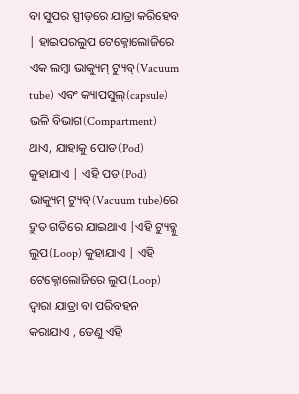ବା ସୁପର ସ୍ପୀଡ଼ରେ ଯାତ୍ରା କରିହେବ | ହାଇପରଲୁପ ଟେକ୍ନୋଲୋଜିରେ ଏକ ଲମ୍ବା ଭାକ୍ୟୁମ୍ ଟ୍ୟୁବ୍(Vacuum tube) ଏବଂ କ୍ୟାପସୁଲ୍(capsule) ଭଳି ବିଭାଗ(Compartment) ଥାଏ, ଯାହାକୁ ପୋଡ(Pod) କୁହାଯାଏ | ଏହି ପଡ(Pod) ଭାକ୍ୟୁମ୍ ଟ୍ୟୁବ୍(Vacuum tube)ରେ ଦ୍ରୁତ ଗତିରେ ଯାଇଥାଏ |ଏହି ଟ୍ୟୁବ୍କୁ ଲୁପ(Loop) କୁହାଯାଏ | ଏହି ଟେକ୍ନୋଲୋଜିରେ ଲୁପ(Loop) ଦ୍ୱାରା ଯାତ୍ରା ବା ପରିବହନ କରାଯାଏ , ତେଣୁ ଏହି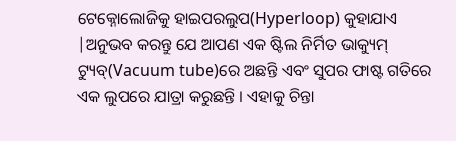ଟେକ୍ନୋଲୋଜିକୁ ହାଇପରଲୁପ(Hyperloop) କୁହାଯାଏ |ଅନୁଭବ କରନ୍ତୁ ଯେ ଆପଣ ଏକ ଷ୍ଟିଲ ନିର୍ମିତ ଭାକ୍ୟୁମ୍ ଟ୍ୟୁବ୍(Vacuum tube)ରେ ଅଛନ୍ତି ଏବଂ ସୁପର ଫାଷ୍ଟ ଗତିରେ ଏକ ଲୁପରେ ଯାତ୍ରା କରୁଛନ୍ତି । ଏହାକୁ ଚିନ୍ତା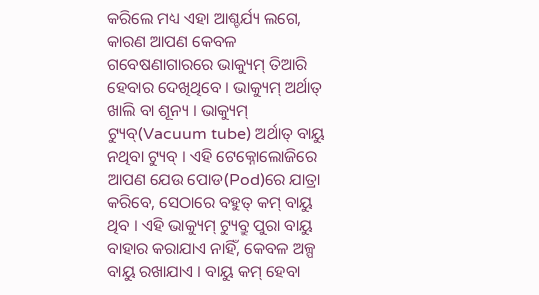କରିଲେ ମଧ୍ୟ ଏହା ଆଶ୍ଚର୍ଯ୍ୟ ଲଗେ, କାରଣ ଆପଣ କେବଳ ଗବେଷଣାଗାରରେ ଭାକ୍ୟୁମ୍ ତିଆରି ହେବାର ଦେଖିଥିବେ । ଭାକ୍ୟୁମ୍ ଅର୍ଥାତ୍ ଖାଲି ବା ଶୂନ୍ୟ । ଭାକ୍ୟୁମ୍ ଟ୍ୟୁବ୍(Vacuum tube) ଅର୍ଥାତ୍ ବାୟୁ ନଥିବା ଟ୍ୟୁବ୍ । ଏହି ଟେକ୍ନୋଲୋଜିରେ ଆପଣ ଯେଉ ପୋଡ(Pod)ରେ ଯାତ୍ରା କରିବେ, ସେଠାରେ ବହୁତ୍ କମ୍ ବାୟୁ ଥିବ । ଏହି ଭାକ୍ୟୁମ୍ ଟ୍ୟୁବ୍ରୁ ପୁରା ବାୟୁ ବାହାର କରାଯାଏ ନାହିଁ, କେବଳ ଅଳ୍ପ ବାୟୁ ରଖାଯାଏ । ବାୟୁ କମ୍ ହେବା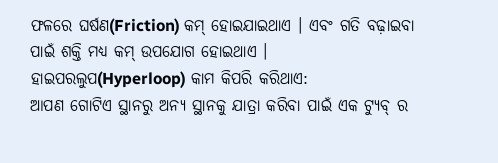ଫଳରେ ଘର୍ଷଣ(Friction) କମ୍ ହୋଇଯାଇଥାଏ । ଏବଂ ଗତି ବଢ଼ାଇବା ପାଇଁ ଶକ୍ତି ମଧ୍ୟ କମ୍ ଉପଯୋଗ ହୋଇଥାଏ ।
ହାଇପରଲୁପ(Hyperloop) କାମ କିପରି କରିଥାଏ:
ଆପଣ ଗୋଟିଏ ସ୍ଥାନରୁ ଅନ୍ୟ ସ୍ଥାନକୁ ଯାତ୍ରା କରିବା ପାଇଁ ଏକ ଟ୍ୟୁବ୍ ର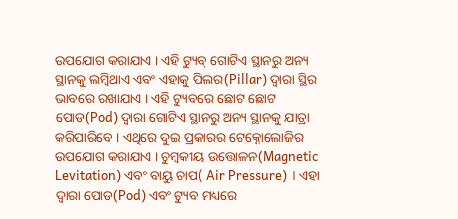ଉପଯୋଗ କରାଯାଏ । ଏହି ଟ୍ୟୁବ୍ ଗୋଟିଏ ସ୍ଥାନରୁ ଅନ୍ୟ ସ୍ଥାନକୁ ଲମ୍ବିଥାଏ ଏବଂ ଏହାକୁ ପିଲର(Pillar) ଦ୍ଵାରା ସ୍ଥିର ଭାବରେ ରଖାଯାଏ । ଏହି ଟ୍ୟୁବରେ ଛୋଟ ଛୋଟ ପୋଡ(Pod) ଦ୍ବାରା ଗୋଟିଏ ସ୍ଥାନରୁ ଅନ୍ୟ ସ୍ଥାନକୁ ଯାତ୍ରା କରିପାରିବେ । ଏଥିରେ ଦୁଇ ପ୍ରକାରର ଟେକ୍ନୋଲୋଜିର ଉପଯୋଗ କରାଯାଏ । ଚୁମ୍ବକୀୟ ଉତ୍ତୋଳନ(Magnetic Levitation) ଏବଂ ବାୟୁ ଚାପ( Air Pressure) । ଏହା ଦ୍ଵାରା ପୋଡ(Pod) ଏବଂ ଟ୍ୟୁବ ମଧ୍ୟରେ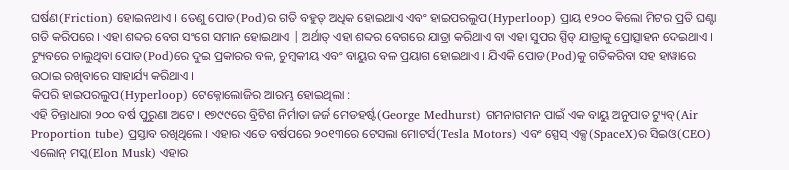ଘର୍ଷଣ(Friction) ହୋଇନଥାଏ । ତେଣୁ ପୋଡ(Pod)ର ଗତି ବହୁତ୍ ଅଧିକ ହୋଇଥାଏ ଏବଂ ହାଇପରଲୁପ(Hyperloop) ପ୍ରାୟ ୧୨୦୦ କିଲୋ ମିଟର ପ୍ରତି ଘଣ୍ଟା ଗତି କରିପରେ । ଏହା ଶବ୍ଦର ବେଗ ସଂଗେ ସମାନ ହୋଇଥାଏ | ଅର୍ଥାତ୍ ଏହା ଶବ୍ଦର ବେଗରେ ଯାତ୍ରା କରିଥାଏ ବା ଏହା ସୁପର ସ୍ପିଡ୍ ଯାତ୍ରାକୁ ପ୍ରୋତ୍ସାହନ ଦେଇଥାଏ । ଟ୍ୟୁବରେ ଚାଲୁଥିବା ପୋଡ(Pod)ରେ ଦୁଇ ପ୍ରକାରର ବଳ, ଚୁମ୍ବକୀୟ ଏବଂ ବାୟୁର ବଳ ପ୍ରୟାଗ ହୋଇଥାଏ । ଯିଏକି ପୋଡ(Pod)କୁ ଗତିକରିବା ସହ ହାୱାରେ ଉଠାଇ ରଖିବାରେ ସାହାର୍ଯ୍ୟ କରିଥାଏ ।
କିପରି ହାଇପରଲୁପ(Hyperloop) ଟେକ୍ନୋଲୋଜିର ଆରମ୍ଭ ହୋଇଥିଲା :
ଏହି ଚିନ୍ତାଧାରା ୨୦୦ ବର୍ଷ ପୁରୁଣା ଅଟେ । ୧୭୯୯ରେ ବ୍ରିଟିଶ ନିର୍ମାତା ଜର୍ଜ ମେଡହର୍ଷ୍ଟ(George Medhurst) ଗମନାଗମନ ପାଇଁ ଏକ ବାୟୁ ଅନୁପାତ ଟ୍ୟୁବ୍(Air Proportion tube) ପ୍ରସ୍ତାବ ରଖିଥିଲେ । ଏହାର ଏତେ ବର୍ଷପରେ ୨୦୧୩ରେ ଟେସଲା ମୋଟର୍ସ(Tesla Motors) ଏବଂ ସ୍ପେସ୍ ଏକ୍ସ(SpaceX)ର ସିଇଓ(CEO) ଏଲୋନ୍ ମସ୍କ(Elon Musk) ଏହାର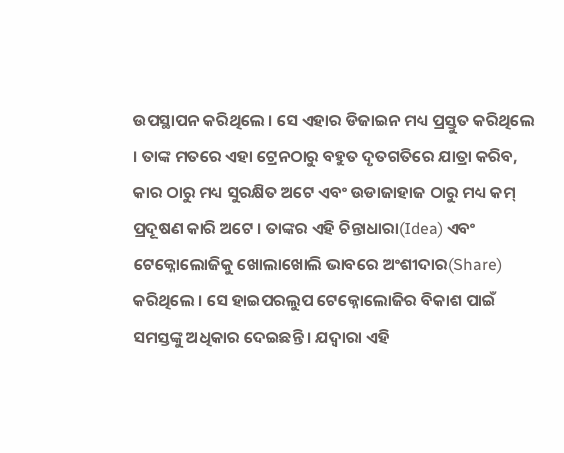ଉପସ୍ଥାପନ କରିଥିଲେ । ସେ ଏହାର ଡିଜାଇନ ମଧ୍ୟ ପ୍ରସ୍ତୁତ କରିଥିଲେ । ତାଙ୍କ ମତରେ ଏହା ଟ୍ରେନଠାରୁ ବହୁତ ଦୃତଗତିରେ ଯାତ୍ରା କରିବ, କାର ଠାରୁ ମଧ୍ୟ ସୁରକ୍ଷିତ ଅଟେ ଏବଂ ଉଡାଜାହାଜ ଠାରୁ ମଧ୍ୟ କମ୍ ପ୍ରଦୂଷଣ କାରି ଅଟେ । ତାଙ୍କର ଏହି ଚିନ୍ତାଧାରା(Idea) ଏବଂ ଟେକ୍ନୋଲୋଜିକୁ ଖୋଲାଖୋଲି ଭାବରେ ଅଂଶୀଦାର(Share) କରିଥିଲେ । ସେ ହାଇପରଲୁପ ଟେକ୍ନୋଲୋଜିର ବିକାଶ ପାଇଁ ସମସ୍ତଙ୍କୁ ଅଧିକାର ଦେଇଛନ୍ତି । ଯଦ୍ୱାରା ଏହି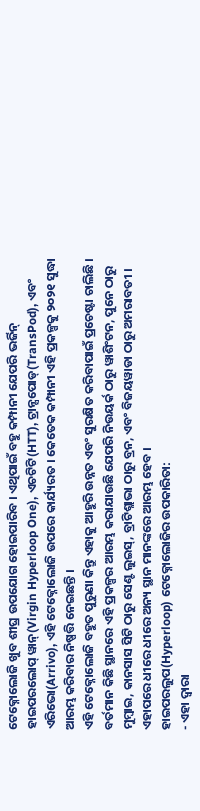ଟେକ୍ନୋଲୋଜି ଖୁବ ଶୀଘ୍ର ଉପଯୋଗ ହୋଇପାରିବ । ଏଥିପାଇଁ ବହୁ କମ୍ପାନୀ ଯେପରି ଭର୍ଜିନ୍ ହାଇପରଲୋପ୍ ୱାନ୍(Virgin Hyperloop One), ଏଚଟିଟି(HTT), ଟ୍ରାନ୍ସପୋଡ୍(TransPod), ଏବଂ ଏରିଭୋ(Arrivo), ଏହି ଟେକ୍ନୋଲୋଜି ଉପରେ କାର୍ଯ୍ୟରତ । କେତେକ କମ୍ପାନୀ ଏହି ପ୍ରକଳ୍ପକୁ ୨୦୨୧ ସୁଦ୍ଧା ଆରମ୍ଭ କରିବାର ନିଷ୍ପତ୍ତି ନେଇଛନ୍ତି ।
ଏହି ଟେକ୍ନୋଲୋଜି ବହୁତ ପୁରୁଣା କିନ୍ତୁ ଏହାକୁ ଆହୁରି ଉନ୍ନତ ଏବଂ ସୁରକ୍ଷିତ କରିବାପାଇଁ ପ୍ରଚେଷ୍ଟା ଚାଲିଛି । ବର୍ତମାନ କିଛି ସ୍ଥାନରେ ଏହି ପ୍ରକଳ୍ପର ଆରମ୍ଭ କରାଯାଉଛି ଯେପରି ନିଉୟର୍କ ଠାରୁ ୱାଶିଂଟନ, ପୁନେ ଠାରୁ ମୁମ୍ବାଇ, କାନସାସ ସିଟି ଠାରୁ ସେଣ୍ଟ ଲୁଇସ୍, ବ୍ରାଟିଶ୍ଲାଭା ଠାରୁ ବ୍ରନ, ଏବଂ ବିଜୟୱାଡା ଠାରୁ ଅମରାବତୀ । ଏହାପରେ ଧୀରେ ଧୀରେ ଅନ୍ୟ ସ୍ଥାନ ମାନଙ୍କରେ ଆରମ୍ଭ ହେବ ।
ହାଇପରଲୁପ(Hyperloop) ଟେକ୍ନୋଲୋଜିର ଉପକାରିତା:
- ଏହା ଦ୍ଵାରା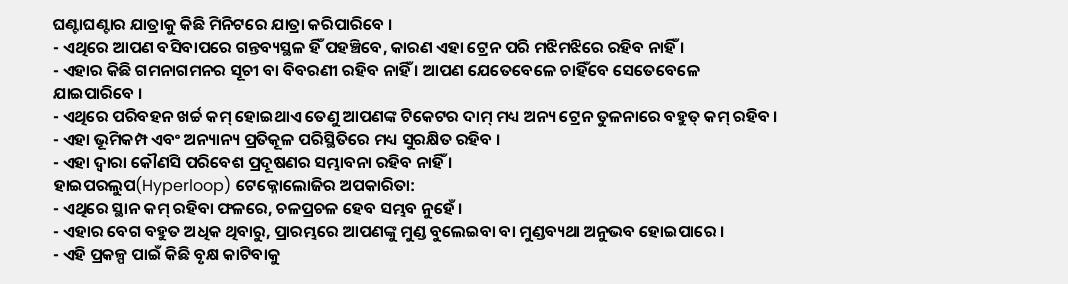ଘଣ୍ଟାଘଣ୍ଟାର ଯାତ୍ରାକୁ କିଛି ମିନିଟରେ ଯାତ୍ରା କରିପାରିବେ ।
- ଏଥିରେ ଆପଣ ବସିବାପରେ ଗନ୍ତବ୍ୟସ୍ଥଳ ହିଁ ପହଞ୍ଚିବେ, କାରଣ ଏହା ଟ୍ରେନ ପରି ମଝିମଝିରେ ରହିବ ନାହିଁ ।
- ଏହାର କିଛି ଗମନାଗମନର ସୂଚୀ ବା ବିବରଣୀ ରହିବ ନାହିଁ । ଆପଣ ଯେତେବେଳେ ଚାହିଁବେ ସେତେବେଳେ ଯାଇପାରିବେ ।
- ଏଥିରେ ପରିବହନ ଖର୍ଚ୍ଚ କମ୍ ହୋଇଥାଏ ତେଣୁ ଆପଣଙ୍କ ଟିକେଟର ଦାମ୍ ମଧ୍ୟ ଅନ୍ୟ ଟ୍ରେନ ତୁଳନାରେ ବହୁତ୍ କମ୍ ରହିବ ।
- ଏହା ଭୂମିକମ୍ପ ଏବଂ ଅନ୍ୟାନ୍ୟ ପ୍ରତିକୂଳ ପରିସ୍ଥିତିରେ ମଧ୍ୟ ସୁରକ୍ଷିତ ରହିବ ।
- ଏହା ଦ୍ଵାରା କୌଣସି ପରିବେଶ ପ୍ରଦୂଷଣର ସମ୍ଭାବନା ରହିବ ନାହିଁ ।
ହାଇପରଲୁପ(Hyperloop) ଟେକ୍ନୋଲୋଜିର ଅପକାରିତା:
- ଏଥିରେ ସ୍ଥାନ କମ୍ ରହିବା ଫଳରେ, ଚଳପ୍ରଚଳ ହେବ ସମ୍ଭବ ନୁହେଁ ।
- ଏହାର ବେଗ ବହୁତ ଅଧିକ ଥିବାରୁ, ପ୍ରାରମ୍ଭରେ ଆପଣଙ୍କୁ ମୁଣ୍ଡ ବୁଲେଇବା ବା ମୁଣ୍ଡବ୍ୟଥା ଅନୁଭବ ହୋଇପାରେ ।
- ଏହି ପ୍ରକଳ୍ପ ପାଇଁ କିଛି ବୃକ୍ଷ କାଟିବାକୁ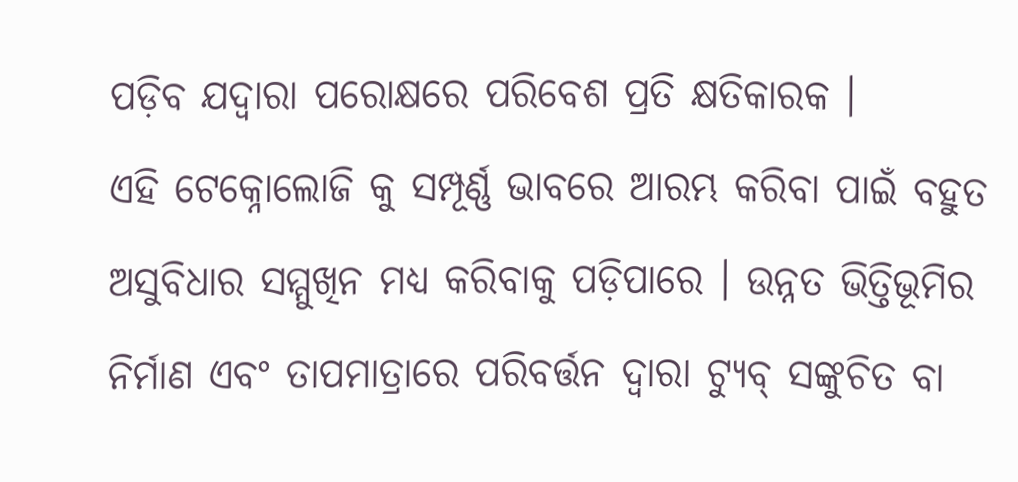ପଡ଼ିବ ଯଦ୍ୱାରା ପରୋକ୍ଷରେ ପରିବେଶ ପ୍ରତି କ୍ଷତିକାରକ ।
ଏହି ଟେକ୍ନୋଲୋଜି କୁ ସମ୍ପୂର୍ଣ୍ଣ ଭାବରେ ଆରମ୍ଭ କରିବା ପାଇଁ ବହୁତ ଅସୁବିଧାର ସମ୍ମୁଖିନ ମଧ୍ୟ କରିବାକୁ ପଡ଼ିପାରେ । ଉନ୍ନତ ଭିତ୍ତିଭୂମିର ନିର୍ମାଣ ଏବଂ ତାପମାତ୍ରାରେ ପରିବର୍ତ୍ତନ ଦ୍ଵାରା ଟ୍ୟୁବ୍ ସଙ୍କୁଚିତ ବା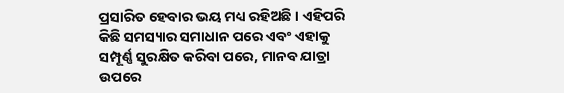ପ୍ରସାରିତ ହେବାର ଭୟ ମଧ୍ୟ ରହିଅଛି । ଏହିପରି କିଛି ସମସ୍ୟାର ସମାଧାନ ପରେ ଏବଂ ଏହାକୁ ସମ୍ପୂର୍ଣ୍ଣ ସୁରକ୍ଷିତ କରିବା ପରେ, ମାନବ ଯାତ୍ରା ଉପରେ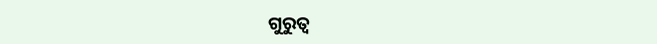ଗୁରୁତ୍ଵ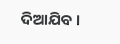ଦିଆଯିବ ।